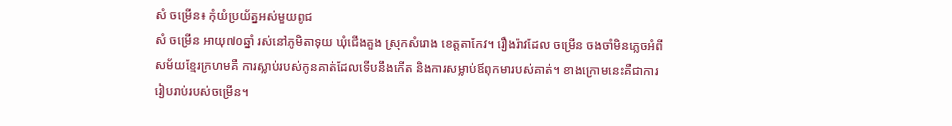សំ ចម្រើន៖ កុំយំប្រយ័ត្នអស់មួយពូជ
សំ ចម្រើន អាយុ៧០ឆ្នាំ រស់នៅភូមិតាទុយ ឃុំជើងគួង ស្រុកសំរោង ខេត្តតាកែវ។ រឿងរ៉ាវដែល ចម្រើន ចងចាំមិនភ្លេចអំពីសម័យខ្មែរក្រហមគឺ ការស្លាប់របស់កូនគាត់ដែលទើបនឹងកើត និងការសម្លាប់ឪពុកមារបស់គាត់។ ខាងក្រោមនេះគឺជាការរៀបរាប់របស់ចម្រើន។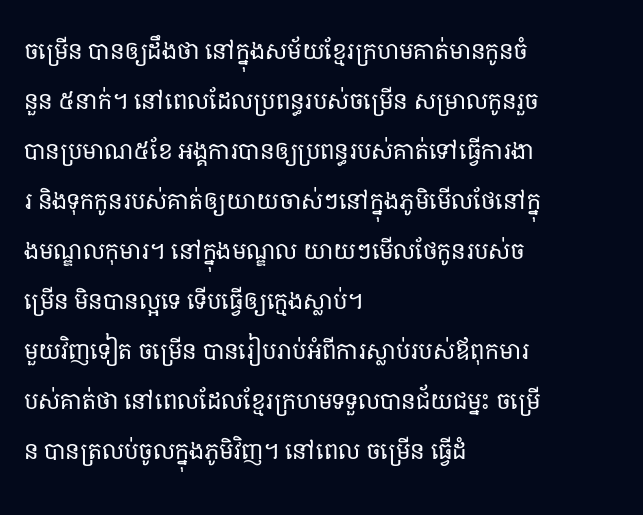ចម្រើន បានឲ្យដឹងថា នៅក្នុងសម័យខ្មែរក្រហមគាត់មានកូនចំនួន ៥នាក់។ នៅពេលដែលប្រពន្ធរបស់ចម្រើន សម្រាលកូនរួចបានប្រមាណ៥ខែ អង្គការបានឲ្យប្រពន្ធរបស់គាត់ទៅធ្វើការងារ និងទុកកូនរបស់គាត់ឲ្យយាយចាស់ៗនៅក្នុងភូមិមើលថែនៅក្នុងមណ្ឌលកុមារ។ នៅក្នុងមណ្ឌល យាយៗមើលថែកូនរបស់ចម្រើន មិនបានល្អទេ ទើបធ្វើឲ្យក្មេងស្លាប់។
មួយវិញទៀត ចម្រើន បានរៀបរាប់អំពីការស្លាប់របស់ឪពុកមារបស់គាត់ថា នៅពេលដែលខ្មែរក្រហមទទួលបានជ័យជម្នះ ចម្រើន បានត្រលប់ចូលក្នុងភូមិវិញ។ នៅពេល ចម្រើន ធ្វើដំ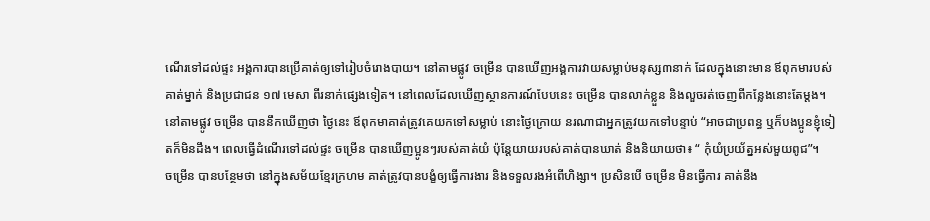ណើរទៅដល់ផ្ទះ អង្គការបានប្រើគាត់ឲ្យទៅរៀបចំរោងបាយ។ នៅតាមផ្លូវ ចម្រើន បានឃើញអង្គការវាយសម្លាប់មនុស្ស៣នាក់ ដែលក្នុងនោះមាន ឪពុកមារបស់គាត់ម្នាក់ និងប្រជាជន ១៧ មេសា ពីរនាក់ផ្សេងទៀត។ នៅពេលដែលឃើញស្ថានការណ៍បែបនេះ ចម្រើន បានលាក់ខ្លួន និងលួចរត់ចេញពីកន្លែងនោះតែម្ដង។
នៅតាមផ្លូវ ចម្រើន បាននឹកឃើញថា ថ្ងៃនេះ ឪពុកមាគាត់ត្រូវគេយកទៅសម្លាប់ នោះថ្ងៃក្រោយ នរណាជាអ្នកត្រូវយកទៅបន្ទាប់ “អាចជាប្រពន្ធ ឬក៏បងប្អូនខ្ញុំទៀតក៏មិនដឹង។ ពេលធ្វើដំណើរទៅដល់ផ្ទះ ចម្រើន បានឃើញប្អូនៗរបស់គាត់យំ ប៉ុន្តែយាយរបស់គាត់បានឃាត់ និងនិយាយថា៖ “ កុំយំប្រយ័ត្នអស់មួយពូជ”។
ចម្រើន បានបន្ថែមថា នៅក្នុងសម័យខ្មែរក្រហម គាត់ត្រូវបានបង្ខំឲ្យធ្វើការងារ និងទទួលរងអំពើហិង្សា។ ប្រសិនបើ ចម្រើន មិនធ្វើការ គាត់នឹង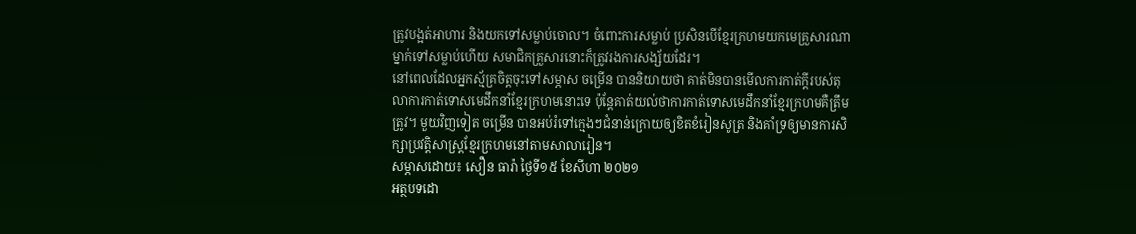ត្រូវបង្អត់អាហារ និងយកទៅសម្លាប់ចោល។ ចំពោះការសម្លាប់ ប្រសិនបើខ្មែរក្រហមយកមេគ្រួសារណាម្នាក់ទៅសម្លាប់ហើយ សមាជិកគ្រួសារនោះក៏ត្រូវរងការសង្ស័យដែរ។
នៅពេលដែលអ្នកស្ម័គ្រចិត្តចុះទៅសម្ភាស ចម្រើន បាននិយាយថា គាត់មិនបានមើលការកាត់ក្ដីរបស់តុលាការកាត់ទោសមេដឹកនាំខ្មែរក្រហមនោះទេ ប៉ុន្តែគាត់យល់ថាការកាត់ទោសមេដឹកនាំខ្មែរក្រហមគឺត្រឹមត្រូវ។ មួយវិញទៀត ចម្រើន បានអប់រំទៅក្មេងៗជំនាន់ក្រោយឲ្យខិតខំរៀនសូត្រ និងគាំទ្រឲ្យមានការសិក្សាប្រវត្តិសាស្រ្ដខ្មែរក្រហមនៅតាមសាលារៀន។
សម្ភាសដោយ៖ សឿន ធារ៉ា ថ្ងៃទី១៥ ខែសីហា ២០២១
អត្ថបទដោ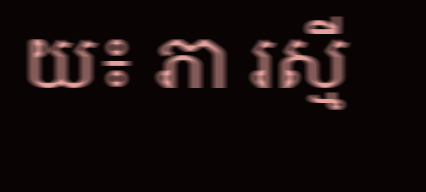យ៖ ភា រស្មី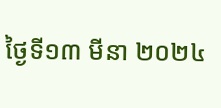ថ្ងៃទី១៣ មីនា ២០២៤